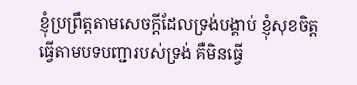ខ្ញុំប្រព្រឹត្តតាមសេចក្ដីដែលទ្រង់បង្គាប់ ខ្ញុំសុខចិត្តធ្វើតាមបទបញ្ជារបស់ទ្រង់ គឺមិនធ្វើ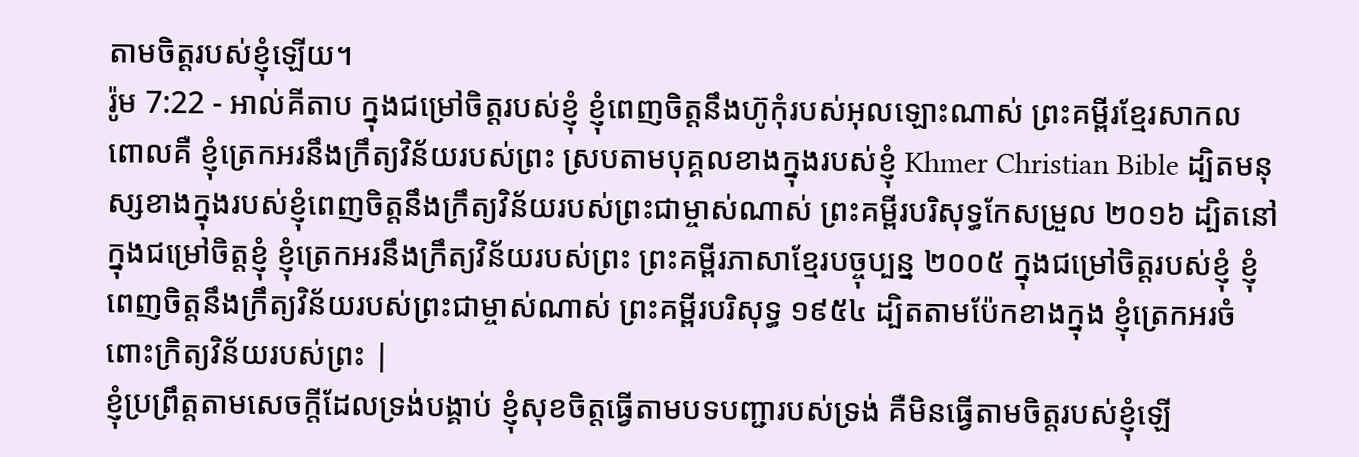តាមចិត្តរបស់ខ្ញុំឡើយ។
រ៉ូម 7:22 - អាល់គីតាប ក្នុងជម្រៅចិត្ដរបស់ខ្ញុំ ខ្ញុំពេញចិត្ដនឹងហ៊ូកុំរបស់អុលឡោះណាស់ ព្រះគម្ពីរខ្មែរសាកល ពោលគឺ ខ្ញុំត្រេកអរនឹងក្រឹត្យវិន័យរបស់ព្រះ ស្របតាមបុគ្គលខាងក្នុងរបស់ខ្ញុំ Khmer Christian Bible ដ្បិតមនុស្សខាងក្នុងរបស់ខ្ញុំពេញចិត្តនឹងក្រឹត្យវិន័យរបស់ព្រះជាម្ចាស់ណាស់ ព្រះគម្ពីរបរិសុទ្ធកែសម្រួល ២០១៦ ដ្បិតនៅក្នុងជម្រៅចិត្តខ្ញុំ ខ្ញុំត្រេកអរនឹងក្រឹត្យវិន័យរបស់ព្រះ ព្រះគម្ពីរភាសាខ្មែរបច្ចុប្បន្ន ២០០៥ ក្នុងជម្រៅចិត្តរបស់ខ្ញុំ ខ្ញុំពេញចិត្តនឹងក្រឹត្យវិន័យរបស់ព្រះជាម្ចាស់ណាស់ ព្រះគម្ពីរបរិសុទ្ធ ១៩៥៤ ដ្បិតតាមប៉ែកខាងក្នុង ខ្ញុំត្រេកអរចំពោះក្រិត្យវិន័យរបស់ព្រះ |
ខ្ញុំប្រព្រឹត្តតាមសេចក្ដីដែលទ្រង់បង្គាប់ ខ្ញុំសុខចិត្តធ្វើតាមបទបញ្ជារបស់ទ្រង់ គឺមិនធ្វើតាមចិត្តរបស់ខ្ញុំឡើ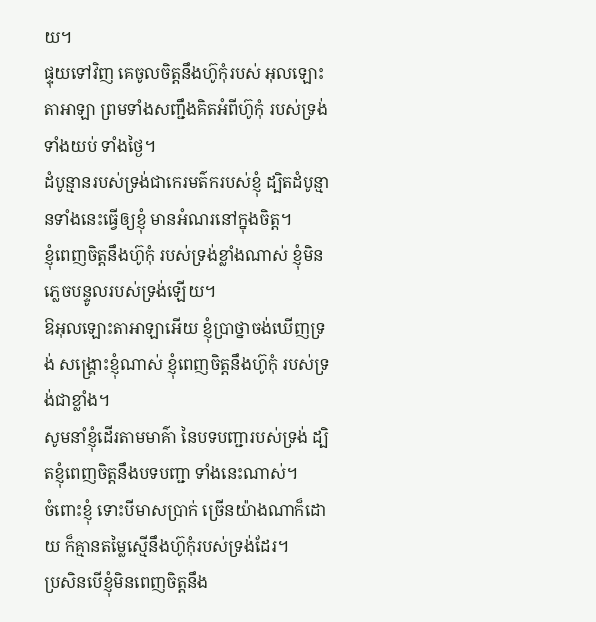យ។
ផ្ទុយទៅវិញ គេចូលចិត្តនឹងហ៊ូកុំរបស់ អុលឡោះតាអាឡា ព្រមទាំងសញ្ជឹងគិតអំពីហ៊ូកុំ របស់ទ្រង់ ទាំងយប់ ទាំងថ្ងៃ។
ដំបូន្មានរបស់ទ្រង់ជាកេរមត៌ករបស់ខ្ញុំ ដ្បិតដំបូន្មានទាំងនេះធ្វើឲ្យខ្ញុំ មានអំណរនៅក្នុងចិត្ត។
ខ្ញុំពេញចិត្តនឹងហ៊ូកុំ របស់ទ្រង់ខ្លាំងណាស់ ខ្ញុំមិនភ្លេចបន្ទូលរបស់ទ្រង់ឡើយ។
ឱអុលឡោះតាអាឡាអើយ ខ្ញុំប្រាថ្នាចង់ឃើញទ្រង់ សង្គ្រោះខ្ញុំណាស់ ខ្ញុំពេញចិត្តនឹងហ៊ូកុំ របស់ទ្រង់ជាខ្លាំង។
សូមនាំខ្ញុំដើរតាមមាគ៌ា នៃបទបញ្ជារបស់ទ្រង់ ដ្បិតខ្ញុំពេញចិត្តនឹងបទបញ្ជា ទាំងនេះណាស់។
ចំពោះខ្ញុំ ទោះបីមាសប្រាក់ ច្រើនយ៉ាងណាក៏ដោយ ក៏គ្មានតម្លៃស្មើនឹងហ៊ូកុំរបស់ទ្រង់ដែរ។
ប្រសិនបើខ្ញុំមិនពេញចិត្តនឹង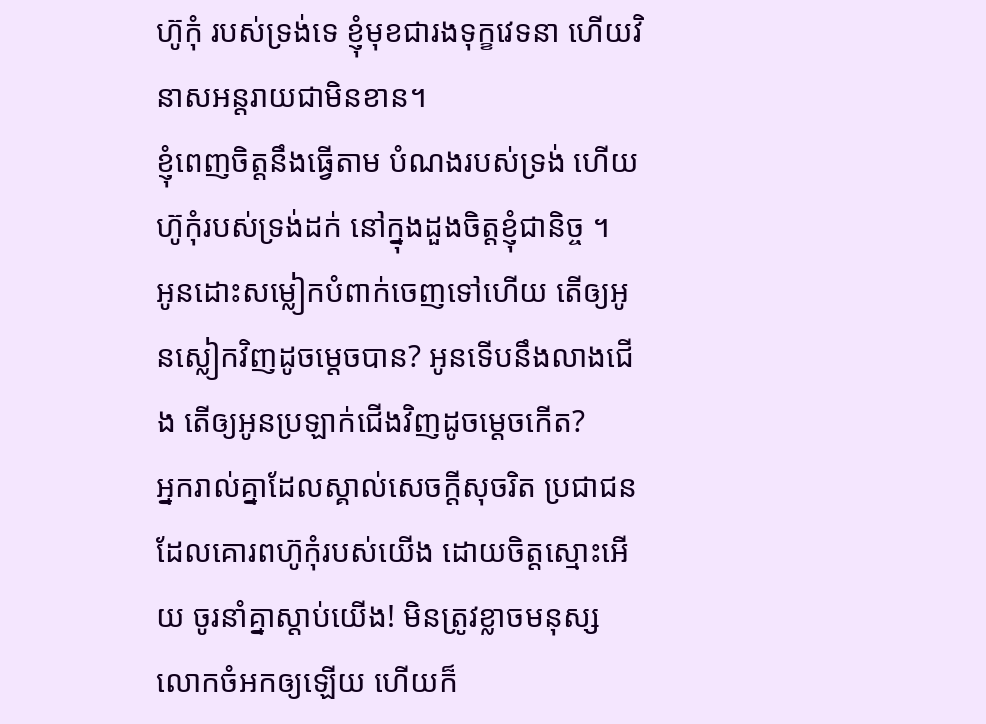ហ៊ូកុំ របស់ទ្រង់ទេ ខ្ញុំមុខជារងទុក្ខវេទនា ហើយវិនាសអន្តរាយជាមិនខាន។
ខ្ញុំពេញចិត្តនឹងធ្វើតាម បំណងរបស់ទ្រង់ ហើយហ៊ូកុំរបស់ទ្រង់ដក់ នៅក្នុងដួងចិត្តខ្ញុំជានិច្ច ។
អូនដោះសម្លៀកបំពាក់ចេញទៅហើយ តើឲ្យអូនស្លៀកវិញដូចម្ដេចបាន? អូនទើបនឹងលាងជើង តើឲ្យអូនប្រឡាក់ជើងវិញដូចម្ដេចកើត?
អ្នករាល់គ្នាដែលស្គាល់សេចក្ដីសុចរិត ប្រជាជនដែលគោរពហ៊ូកុំរបស់យើង ដោយចិត្តស្មោះអើយ ចូរនាំគ្នាស្ដាប់យើង! មិនត្រូវខ្លាចមនុស្សលោកចំអកឲ្យឡើយ ហើយក៏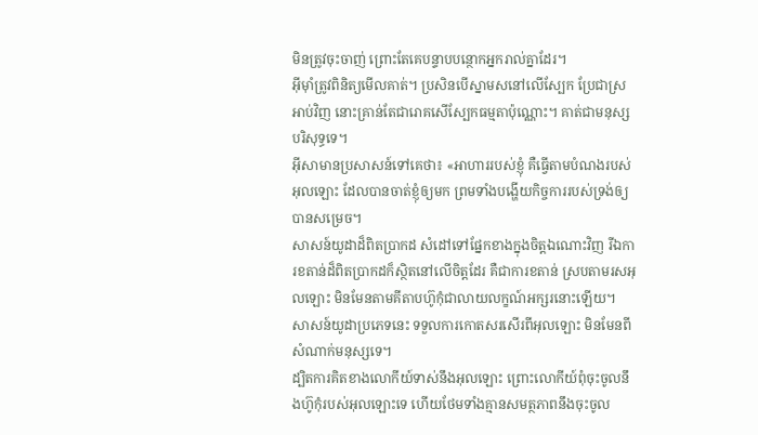មិនត្រូវចុះចាញ់ ព្រោះតែគេបន្ទាបបន្ថោកអ្នករាល់គ្នាដែរ។
អ៊ីមុាំត្រូវពិនិត្យមើលគាត់។ ប្រសិនបើស្នាមសនៅលើស្បែក ប្រែជាស្រអាប់វិញ នោះគ្រាន់តែជារោគសើស្បែកធម្មតាប៉ុណ្ណោះ។ គាត់ជាមនុស្សបរិសុទ្ធទេ។
អ៊ីសាមានប្រសាសន៍ទៅគេថា៖ «អាហាររបស់ខ្ញុំ គឺធ្វើតាមបំណងរបស់អុលឡោះ ដែលបានចាត់ខ្ញុំឲ្យមក ព្រមទាំងបង្ហើយកិច្ចការរបស់ទ្រង់ឲ្យបានសម្រេច។
សាសន៍យូដាដ៏ពិតប្រាកដ សំដៅទៅផ្នែកខាងក្នុងចិត្ដឯណោះវិញ រីឯការខតាន់ដ៏ពិតប្រាកដក៏ស្ថិតនៅលើចិត្ដដែរ គឺជាការខតាន់ ស្របតាមរសអុលឡោះ មិនមែនតាមគីតាបហ៊ូកុំជាលាយលក្ខណ៍អក្សរនោះឡើយ។ សាសន៍យូដាប្រភេទនេះ ទទួលការកោតសរសើរពីអុលឡោះ មិនមែនពីសំណាក់មនុស្សទេ។
ដ្បិតការគិតខាងលោកីយ៍ទាស់នឹងអុលឡោះ ព្រោះលោកីយ៍ពុំចុះចូលនឹងហ៊ូកុំរបស់អុលឡោះទេ ហើយថែមទាំងគ្មានសមត្ថភាពនឹងចុះចូល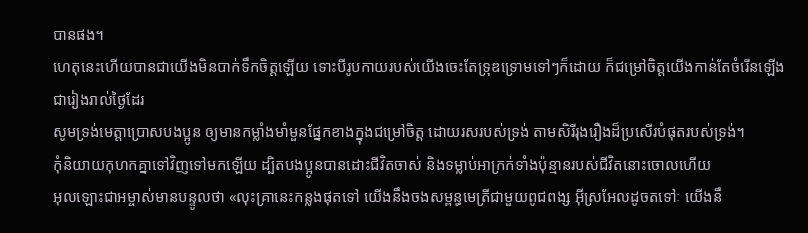បានផង។
ហេតុនេះហើយបានជាយើងមិនបាក់ទឹកចិត្ដឡើយ ទោះបីរូបកាយរបស់យើងចេះតែទ្រុឌទ្រោមទៅៗក៏ដោយ ក៏ជម្រៅចិត្ដយើងកាន់តែចំរើនឡើងជារៀងរាល់ថ្ងៃដែរ
សូមទ្រង់មេត្ដាប្រោសបងប្អូន ឲ្យមានកម្លាំងមាំមួនផ្នែកខាងក្នុងជម្រៅចិត្ដ ដោយរសរបស់ទ្រង់ តាមសិរីរុងរឿងដ៏ប្រសើរបំផុតរបស់ទ្រង់។
កុំនិយាយកុហកគ្នាទៅវិញទៅមកឡើយ ដ្បិតបងប្អូនបានដោះជីវិតចាស់ និងទម្លាប់អាក្រក់ទាំងប៉ុន្មានរបស់ជីវិតនោះចោលហើយ
អុលឡោះជាអម្ចាស់មានបន្ទូលថា «លុះគ្រានេះកន្លងផុតទៅ យើងនឹងចងសម្ពន្ធមេត្រីជាមួយពូជពង្ស អ៊ីស្រអែលដូចតទៅៈ យើងនឹ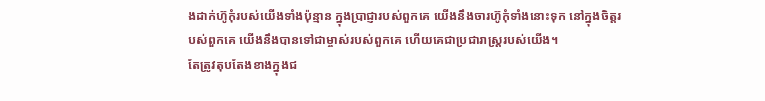ងដាក់ហ៊ូកុំរបស់យើងទាំងប៉ុន្មាន ក្នុងប្រាជ្ញារបស់ពួកគេ យើងនឹងចារហ៊ូកុំទាំងនោះទុក នៅក្នុងចិត្ដរបស់ពួកគេ យើងនឹងបានទៅជាម្ចាស់របស់ពួកគេ ហើយគេជាប្រជារាស្ដ្ររបស់យើង។
តែត្រូវតុបតែងខាងក្នុងជ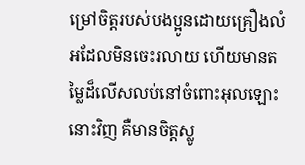ម្រៅចិត្ដរបស់បងប្អូនដោយគ្រឿងលំអដែលមិនចេះរលាយ ហើយមានតម្លៃដ៏លើសលប់នៅចំពោះអុលឡោះនោះវិញ គឺមានចិត្ដស្លូ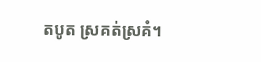តបូត ស្រគត់ស្រគំ។